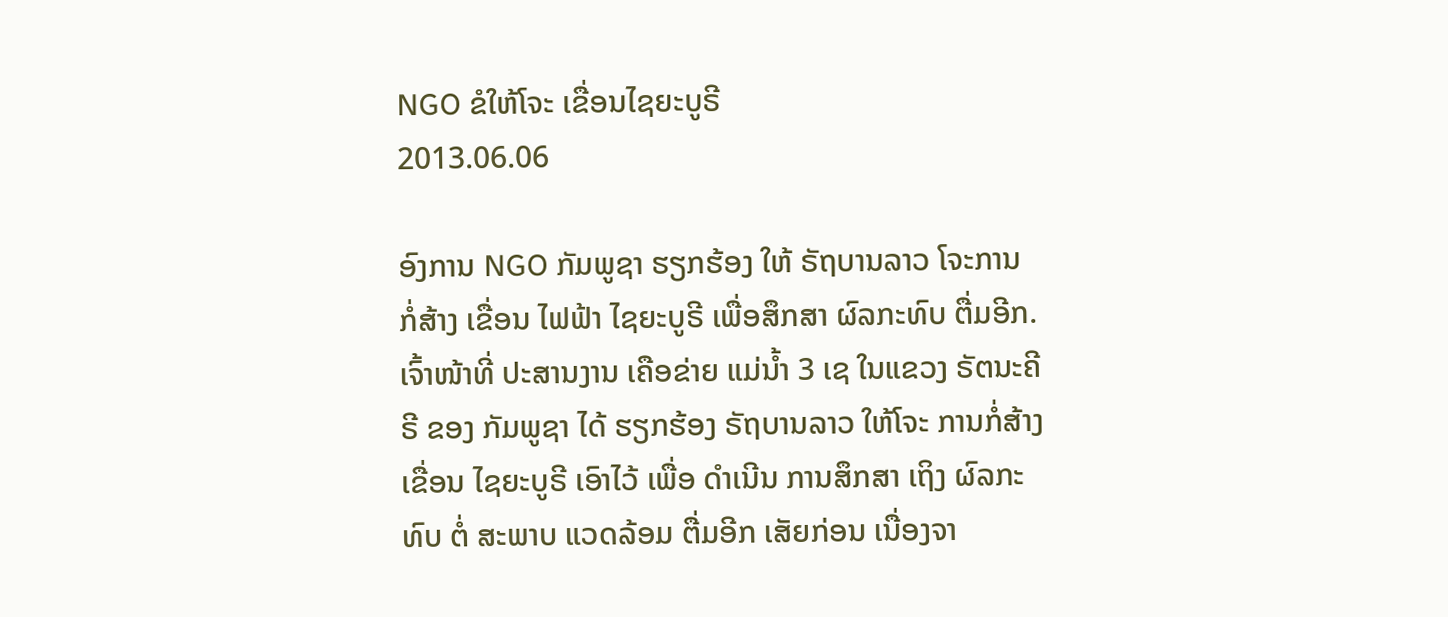NGO ຂໍໃຫ້ໂຈະ ເຂື່ອນໄຊຍະບູຣີ
2013.06.06

ອົງການ NGO ກັມພູຊາ ຮຽກຮ້ອງ ໃຫ້ ຣັຖບານລາວ ໂຈະການ ກໍ່ສ້າງ ເຂື່ອນ ໄຟຟ້າ ໄຊຍະບູຣີ ເພື່ອສຶກສາ ຜົລກະທົບ ຕື່ມອີກ.
ເຈົ້າໜ້າທີ່ ປະສານງານ ເຄືອຂ່າຍ ແມ່ນ້ຳ 3 ເຊ ໃນແຂວງ ຣັຕນະຄີຣີ ຂອງ ກັມພູຊາ ໄດ້ ຮຽກຮ້ອງ ຣັຖບານລາວ ໃຫ້ໂຈະ ການກໍ່ສ້າງ ເຂື່ອນ ໄຊຍະບູຣີ ເອົາໄວ້ ເພື່ອ ດຳເນີນ ການສຶກສາ ເຖິງ ຜົລກະທົບ ຕໍ່ ສະພາບ ແວດລ້ອມ ຕື່ມອີກ ເສັຍກ່ອນ ເນື່ອງຈາ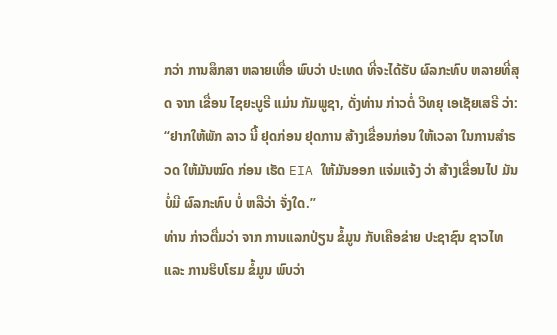ກວ່າ ການສຶກສາ ຫລາຍເທື່ອ ພົບວ່າ ປະເທດ ທີ່ຈະໄດ້ຮັບ ຜົລກະທົບ ຫລາຍທີ່ສຸດ ຈາກ ເຂື່ອນ ໄຊຍະບູຣີ ແມ່ນ ກັມພູຊາ, ດັ່ງທ່ານ ກ່າວຕໍ່ ວິທຍຸ ເອເຊັຍເສຣີ ວ່າ:
“ຢາກໃຫ້ພັກ ລາວ ນີ້ ຢຸດກ່ອນ ຢຸດການ ສ້າງເຂື່ອນກ່ອນ ໃຫ້ເວລາ ໃນການສຳຣວດ ໃຫ້ມັນໝົດ ກ່ອນ ເຮັດ EIA ໃຫ້ມັນອອກ ແຈ່ມແຈ້ງ ວ່າ ສ້າງເຂື່ອນໄປ ມັນບໍ່ມີ ຜົລກະທົບ ບໍ່ ຫລືວ່າ ຈັ່ງໃດ.”
ທ່ານ ກ່າວຕື່ມວ່າ ຈາກ ການແລກປ່ຽນ ຂໍ້ມູນ ກັບເຄືອຂ່າຍ ປະຊາຊົນ ຊາວໄທ ແລະ ການຮິບໂຮມ ຂໍ້ມູນ ພົບວ່າ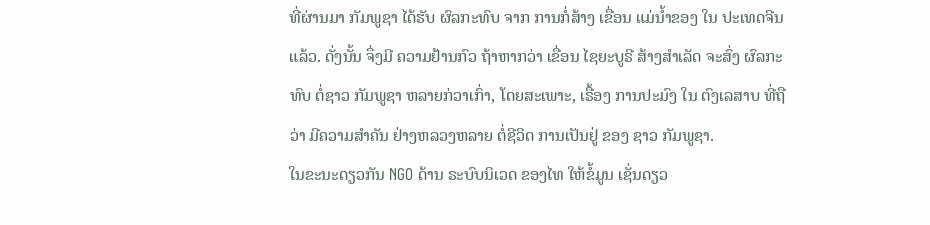ທີ່ຜ່ານມາ ກັມພູຊາ ໄດ້ຮັບ ຜົລກະທົບ ຈາກ ການກໍ່ສ້າງ ເຂື່ອນ ແມ່ນ້ຳຂອງ ໃນ ປະເທດຈີນ ແລ້ວ. ດັ່ງນັ້ນ ຈຶ່ງມີ ຄວາມຢ້ານກົວ ຖ້າຫາກວ່າ ເຂື່ອນ ໄຊຍະບູຣີ ສ້າງສຳເລັດ ຈະສົ່ງ ຜົລກະທົບ ຕໍ່ຊາວ ກັມພູຊາ ຫລາຍກ່ວາເກົ່າ, ໂດຍສະເພາະ, ເຣື້ອງ ການປະມົງ ໃນ ຕົງເລສາບ ທີ່ຖືວ່າ ມີຄວາມສຳຄັນ ຢ່າງຫລວງຫລາຍ ຕໍ່ຊີວິດ ການເປັນຢູ່ ຂອງ ຊາວ ກັມພູຊາ.
ໃນຂະນະດຽວກັນ NGO ດ້ານ ຣະບົບນິເວດ ຂອງໄທ ໃຫ້ຂໍ້ມູນ ເຊັ່ນດຽວ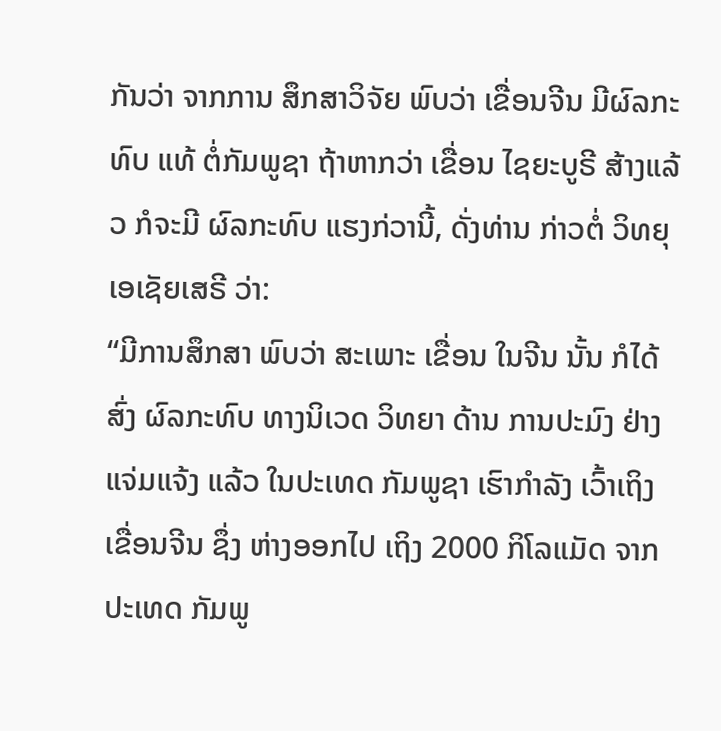ກັນວ່າ ຈາກການ ສຶກສາວິຈັຍ ພົບວ່າ ເຂື່ອນຈີນ ມີຜົລກະທົບ ແທ້ ຕໍ່ກັມພູຊາ ຖ້າຫາກວ່າ ເຂື່ອນ ໄຊຍະບູຣີ ສ້າງແລ້ວ ກໍຈະມີ ຜົລກະທົບ ແຮງກ່ວານີ້, ດັ່ງທ່ານ ກ່າວຕໍ່ ວິທຍຸ ເອເຊັຍເສຣີ ວ່າ:
“ມີການສຶກສາ ພົບວ່າ ສະເພາະ ເຂື່ອນ ໃນຈີນ ນັ້ນ ກໍໄດ້ສົ່ງ ຜົລກະທົບ ທາງນິເວດ ວິທຍາ ດ້ານ ການປະມົງ ຢ່າງແຈ່ມແຈ້ງ ແລ້ວ ໃນປະເທດ ກັມພູຊາ ເຮົາກຳລັງ ເວົ້າເຖິງ ເຂື່ອນຈີນ ຊຶ່ງ ຫ່າງອອກໄປ ເຖິງ 2000 ກິໂລແມັດ ຈາກ ປະເທດ ກັມພູ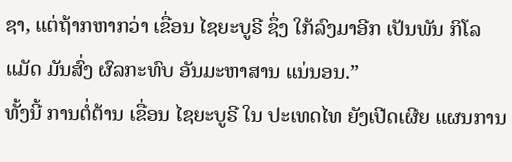ຊາ, ແຕ່ຖ້າກຫາກວ່າ ເຂື່ອນ ໄຊຍະບູຣີ ຊຶ່ງ ໃກ້ລົງມາອີກ ເປັນພັນ ກິໂລແມັດ ມັນສົ່ງ ຜົລກະທົບ ອັນມະຫາສານ ແນ່ນອນ.”
ທັ້ງນີ້ ການຕໍ່ຕ້ານ ເຂື່ອນ ໄຊຍະບູຣີ ໃນ ປະເທດໄທ ຍັງເປີດເຜີຍ ແຜນການ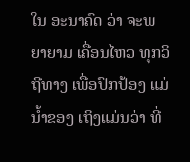ໃນ ອະນາຄົດ ວ່າ ຈະພຍາຍາມ ເຄື່ອນໄຫວ ທຸກວິຖີທາງ ເພື່ອປົກປ້ອງ ແມ່ນ້ຳຂອງ ເຖິງແມ່ນວ່າ ທີ່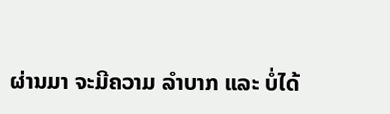ຜ່ານມາ ຈະມີຄວາມ ລຳບາກ ແລະ ບໍ່ໄດ້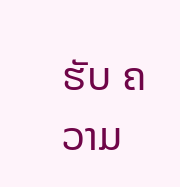ຮັບ ຄວາມ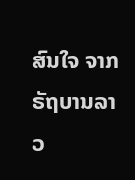ສົນໃຈ ຈາກ ຣັຖບານລາວ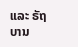ແລະ ຣັຖບານ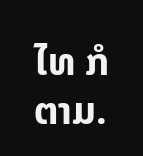ໄທ ກໍຕາມ.